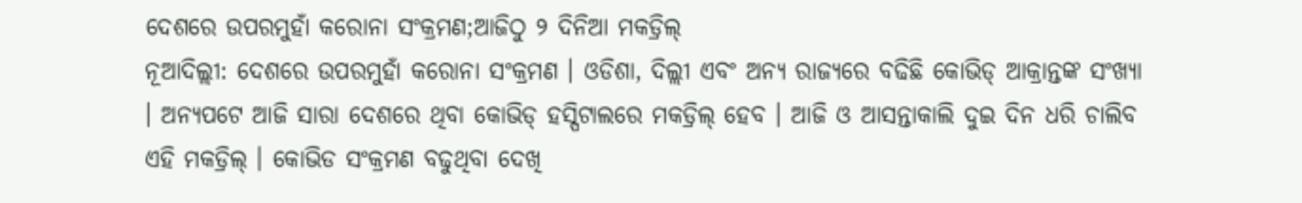ଦେଶରେ ଉପରମୁହାଁ କରୋନା ସଂକ୍ରମଣ;ଆଜିଠୁ ୨ ଦିନିଆ ମକଡ୍ରିଲ୍
ନୂଆଦିଲ୍ଲୀ: ଦେଶରେ ଉପରମୁହାଁ କରୋନା ସଂକ୍ରମଣ । ଓଡିଶା, ଦିଲ୍ଲୀ ଏବଂ ଅନ୍ୟ ରାଜ୍ୟରେ ବଢିଛି କୋଭିଡ୍ ଆକ୍ରାନ୍ତଙ୍କ ସଂଖ୍ୟା । ଅନ୍ୟପଟେ ଆଜି ସାରା ଦେଶରେ ଥିବା କୋଭିଡ୍ ହସ୍ପିଟାଲରେ ମକଡ୍ରିଲ୍ ହେବ । ଆଜି ଓ ଆସନ୍ତାକାଲି ଦୁଇ ଦିନ ଧରି ଚାଲିବ ଏହି ମକଡ୍ରିଲ୍ । କୋଭିଡ ସଂକ୍ରମଣ ବଢୁଥିବା ଦେଖି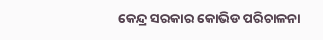କେନ୍ଦ୍ର ସରକାର କୋଭିଡ ପରିଚାଳନା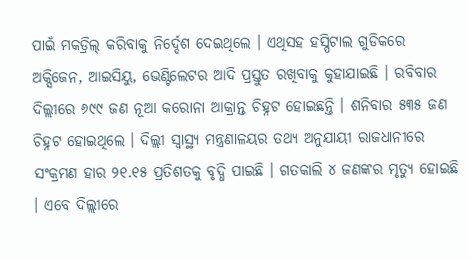ପାଇଁ ମକଡ୍ରିଲ୍ କରିବାକୁ ନିର୍ଦ୍ଦେଶ ଦେଇଥିଲେ । ଏଥିସହ ହସ୍ପିଟାଲ ଗୁଡିକରେ ଅକ୍ସିଜେନ, ଆଇସିୟୁ, ଭେଣ୍ଟିଲେଟର ଆଦି ପ୍ରସ୍ତୁତ ରଖିବାକୁ କୁହାଯାଇଛି । ରବିବାର ଦିଲ୍ଲୀରେ ୬୯୯ ଜଣ ନୂଆ କରୋନା ଆକ୍ରାନ୍ତ ଚିହ୍ନଟ ହୋଇଛନ୍ତି । ଶନିବାର ୫୩୫ ଜଣ ଚିହ୍ନଟ ହୋଇଥିଲେ । ଦିଲ୍ଲୀ ସ୍ୱାସ୍ଥ୍ୟ ମନ୍ତ୍ରଣାଳୟର ତଥ୍ୟ ଅନୁଯାୟୀ ରାଜଧାନୀରେ ସଂକ୍ରମଣ ହାର ୨୧.୧୫ ପ୍ରତିଶତକୁ ବୃଦ୍ଧି ପାଇଛି । ଗତକାଲି ୪ ଜଣଙ୍କର ମୃତ୍ୟୁ ହୋଇଛି । ଏବେ ଦିଲ୍ଲୀରେ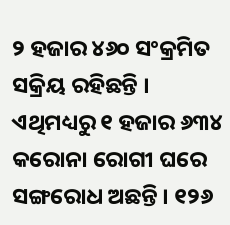୨ ହଜାର ୪୬୦ ସଂକ୍ରମିତ ସକ୍ରିୟ ରହିଛନ୍ତି । ଏଥିମଧ୍ୟରୁ ୧ ହଜାର ୬୩୪ କରୋନା ରୋଗୀ ଘରେ ସଙ୍ଗରୋଧ ଅଛନ୍ତି । ୧୨୬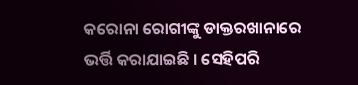କରୋନା ରୋଗୀଙ୍କୁ ଡାକ୍ତରଖାନାରେ ଭର୍ତ୍ତି କରାଯାଇଛି । ସେହିପରି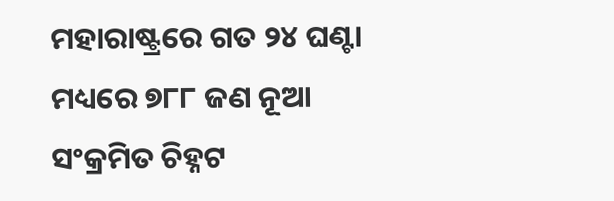ମହାରାଷ୍ଟ୍ରରେ ଗତ ୨୪ ଘଣ୍ଟା ମଧ୍ୟରେ ୭୮୮ ଜଣ ନୂଆ ସଂକ୍ରମିତ ଚିହ୍ନଟ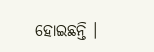ହୋଇଛନ୍ତି ।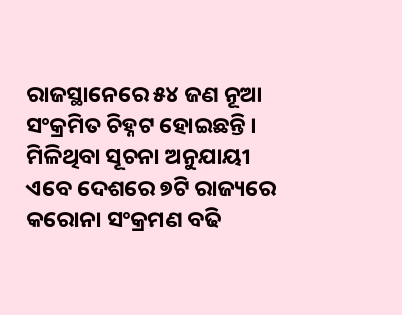ରାଜସ୍ଥାନେରେ ୫୪ ଜଣ ନୂଆ ସଂକ୍ରମିତ ଚିହ୍ନଟ ହୋଇଛନ୍ତି । ମିଳିଥିବା ସୂଚନା ଅନୁଯାୟୀ ଏବେ ଦେଶରେ ୭ଟି ରାଜ୍ୟରେ କରୋନା ସଂକ୍ରମଣ ବଢି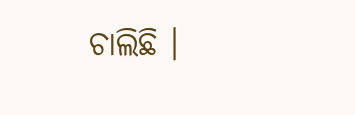ଚାଲିଛି ।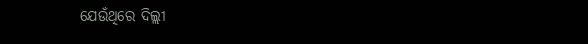ଯେଉଁଥିରେ ଦିଲ୍ଲୀ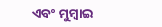ଏବଂ ମୁମ୍ବାଇ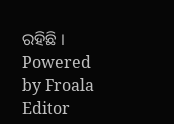ରହିଛି ।
Powered by Froala Editor